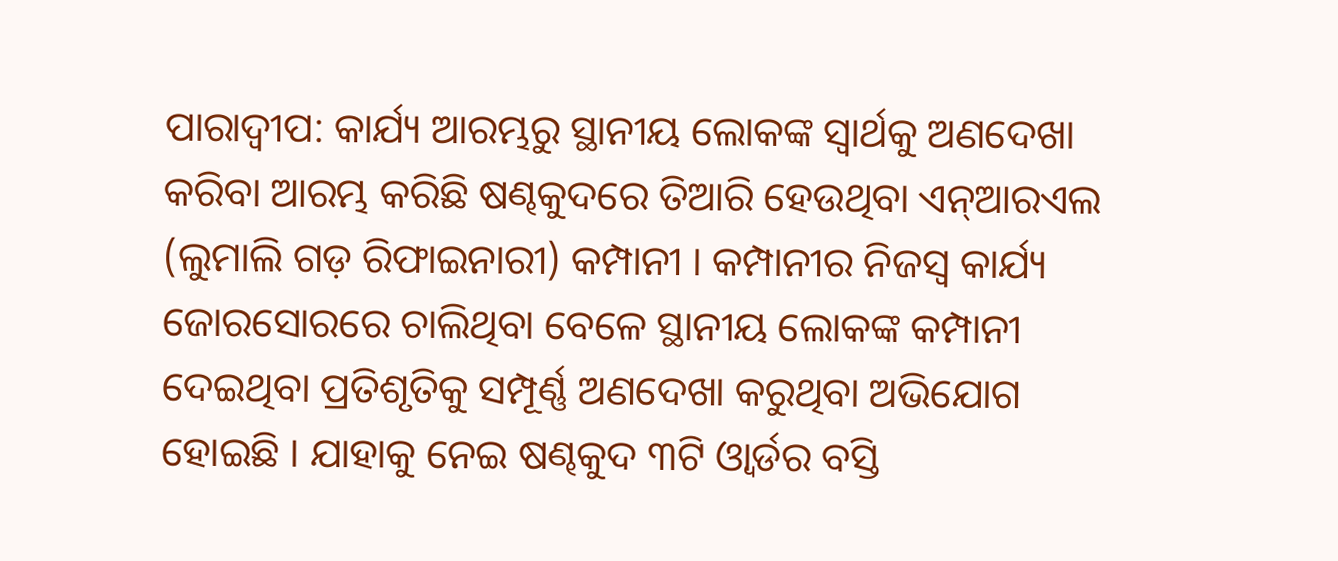ପାରାଦ୍ବୀପ: କାର୍ଯ୍ୟ ଆରମ୍ଭରୁ ସ୍ଥାନୀୟ ଲୋକଙ୍କ ସ୍ବାର୍ଥକୁ ଅଣଦେଖା କରିବା ଆରମ୍ଭ କରିଛି ଷଣ୍ଢକୁଦରେ ତିଆରି ହେଉଥିବା ଏନ୍ଆରଏଲ (ଲୁମାଲି ଗଡ଼ ରିଫାଇନାରୀ) କମ୍ପାନୀ । କମ୍ପାନୀର ନିଜସ୍ଵ କାର୍ଯ୍ୟ ଜୋରସୋରରେ ଚାଲିଥିବା ବେଳେ ସ୍ଥାନୀୟ ଲୋକଙ୍କ କମ୍ପାନୀ ଦେଇଥିବା ପ୍ରତିଶୃତିକୁ ସମ୍ପୂର୍ଣ୍ଣ ଅଣଦେଖା କରୁଥିବା ଅଭିଯୋଗ ହୋଇଛି । ଯାହାକୁ ନେଇ ଷଣ୍ଢକୁଦ ୩ଟି ଓ୍ବାର୍ଡର ବସ୍ତି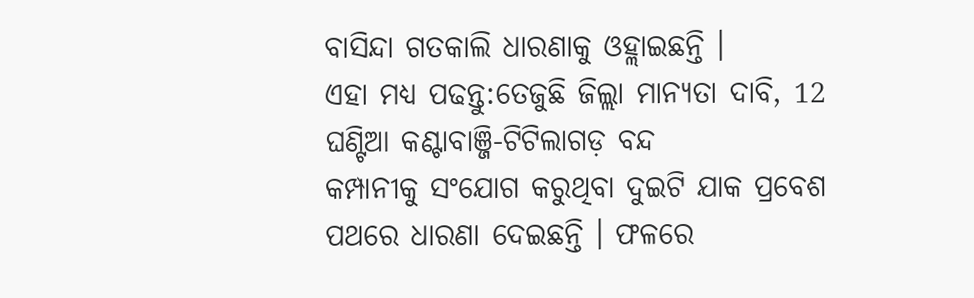ବାସିନ୍ଦା ଗତକାଲି ଧାରଣାକୁ ଓହ୍ଲାଇଛନ୍ତି ।
ଏହା ମଧ୍ୟ ପଢନ୍ତୁ:ତେଜୁଛି ଜିଲ୍ଲା ମାନ୍ୟତା ଦାବି, 12 ଘଣ୍ଟିଆ କଣ୍ଟାବାଞ୍ଜି-ଟିଟିଲାଗଡ଼ ବନ୍ଦ
କମ୍ପାନୀକୁ ସଂଯୋଗ କରୁଥିବା ଦୁଇଟି ଯାକ ପ୍ରବେଶ ପଥରେ ଧାରଣା ଦେଇଛନ୍ତି । ଫଳରେ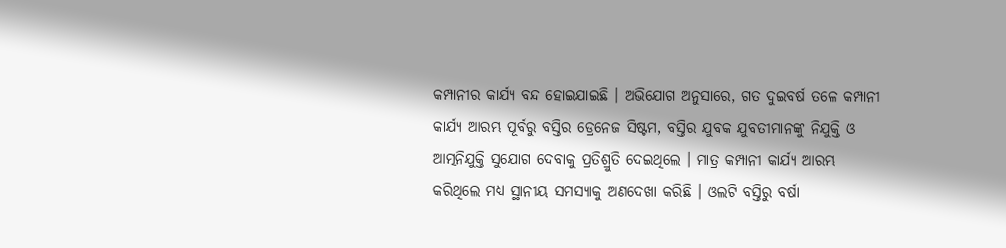କମ୍ପାନୀର କାର୍ଯ୍ୟ ବନ୍ଦ ହୋଇଯାଇଛି । ଅଭିଯୋଗ ଅନୁସାରେ, ଗତ ଦୁଇବର୍ଷ ତଳେ କମ୍ପାନୀ କାର୍ଯ୍ୟ ଆରମ୍ଭ ପୂର୍ବରୁ ବସ୍ତିର ଡ୍ରେନେଜ ସିଷ୍ଟମ, ବସ୍ତିର ଯୁବକ ଯୁବତୀମାନଙ୍କୁ ନିଯୁକ୍ତି ଓ ଆତ୍ମନିଯୁକ୍ତି ସୁଯୋଗ ଦେବାକୁ ପ୍ରତିଶ୍ରୁତି ଦେଇଥିଲେ । ମାତ୍ର କମ୍ପାନୀ କାର୍ଯ୍ୟ ଆରମ୍ଭ କରିଥିଲେ ମଧ୍ୟ ସ୍ଥାନୀୟ ସମସ୍ୟାକୁ ଅଣଦେଖା କରିଛି । ଓଲଟି ବସ୍ତିରୁ ବର୍ଷା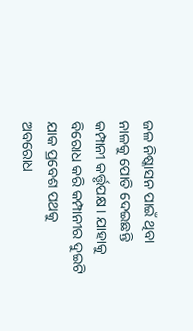ଜଳ ନିଷ୍କାସନ ପାଇଁ ଥିବା ନାଳକୁ ପୋତି ଦେଇଛନ୍ତି କମ୍ପାନୀ କର୍ତ୍ତୃପକ୍ଷ । ଯାହାକୁ ବିରୋଧ କରି କମ୍ପାନୀର ଦୁଇଟି ଯାକ ପ୍ରବେଶ ପଥକୁ ଅବରୋଧ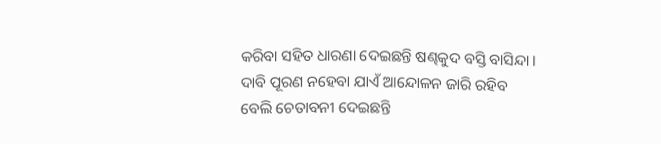କରିବା ସହିତ ଧାରଣା ଦେଇଛନ୍ତି ଷଣ୍ଢକୁଦ ବସ୍ତି ବାସିନ୍ଦା । ଦାବି ପୂରଣ ନହେବା ଯାଏଁ ଆନ୍ଦୋଳନ ଜାରି ରହିବ ବେଲି ଚେତାବନୀ ଦେଇଛନ୍ତି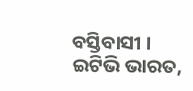ବସ୍ତିବାସୀ ।
ଇଟିଭି ଭାରତ,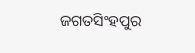ଜଗତସିଂହପୁର